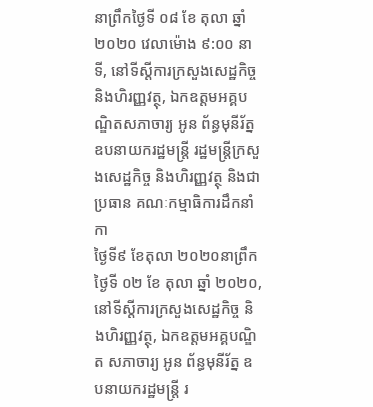នាព្រឹកថ្ងៃទី ០៨ ខែ តុលា ឆ្នាំ ២០២០ វេលាម៉ោង ៩:០០ នាទី, នៅទីស្តីការក្រសួងសេដ្ឋកិច្ច និងហិរញ្ញវត្ថុ, ឯកឧត្តមអគ្គបណ្ឌិតសភាចារ្យ អូន ព័ន្ធមុនីរ័ត្ន ឧបនាយករដ្ឋមន្រ្តី រដ្ឋមន្រ្តីក្រសួងសេដ្ឋកិច្ច និងហិរញ្ញវត្ថុ និងជាប្រធាន គណៈកម្មាធិការដឹកនាំកា
ថ្ងៃទី៩ ខែតុលា ២០២០នាព្រឹកថ្ងៃទី ០២ ខែ តុលា ឆ្នាំ ២០២០, នៅទីស្តីការក្រសួងសេដ្ឋកិច្ច និងហិរញ្ញវត្ថុ, ឯកឧត្តមអគ្គបណ្ឌិត សភាចារ្យ អូន ព័ន្ធមុនីរ័ត្ន ឧបនាយករដ្ឋមន្រ្តី រ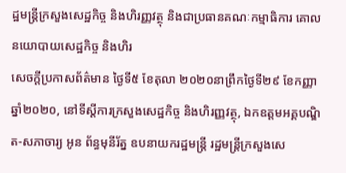ដ្ឋមន្រ្តីក្រសួងសេដ្ឋកិច្ច និងហិរញ្ញវត្ថុ និងជាប្រធានគណៈកម្មាធិការ គោលនយោបាយសេដ្ឋកិច្ច និងហិរ
សេចក្តីប្រកាសព័ត៌មាន ថ្ងៃទី៥ ខែតុលា ២០២០នាព្រឹកថ្ងៃទី២៩ ខែកញ្ញា ឆ្នាំ២០២០, នៅទីស្តីការក្រសួងសេដ្ឋកិច្ច និងហិរញ្ញវត្ថុ, ឯកឧត្តមអគ្គបណ្ឌិត-សភាចារ្យ អូន ព័ន្ធមុនីរ័ត្ន ឧបនាយករដ្ឋមន្ត្រី រដ្ឋមន្ត្រីក្រសួងសេ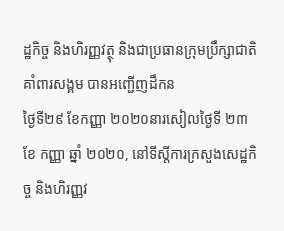ដ្ឋកិច្ច និងហិរញ្ញវត្ថុ និងជាប្រធានក្រុមប្រឹក្សាជាតិគាំពារសង្គម បានអញ្ជើញដឹកន
ថ្ងៃទី២៩ ខែកញ្ញា ២០២០នារសៀលថ្ងៃទី ២៣ ខែ កញ្ញា ឆ្នាំ ២០២០, នៅទីស្តីការក្រសួងសេដ្ឋកិច្ច និងហិរញ្ញវ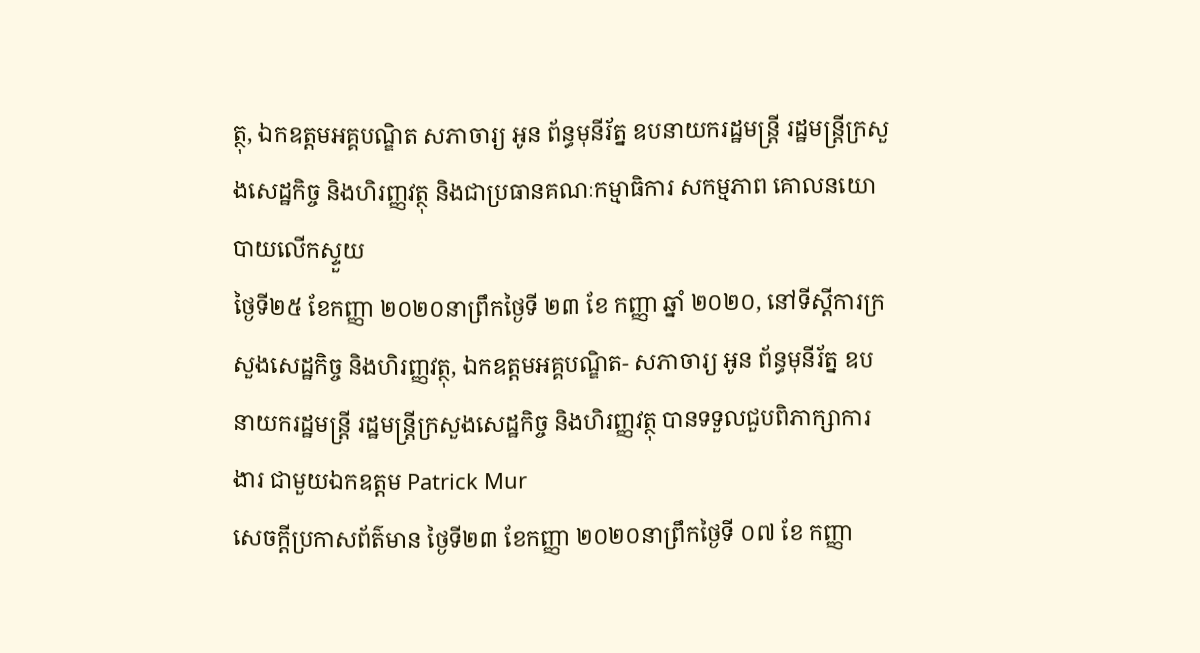ត្ថុ, ឯកឧត្តមអគ្គបណ្ឌិត សភាចារ្យ អូន ព័ន្ធមុនីរ័ត្ន ឧបនាយករដ្ឋមន្រ្តី រដ្ឋមន្រ្តីក្រសួងសេដ្ឋកិច្ច និងហិរញ្ញវត្ថុ និងជាប្រធានគណៈកម្មាធិការ សកម្មភាព គោលនយោបាយលើកស្ទួយ
ថ្ងៃទី២៥ ខែកញ្ញា ២០២០នាព្រឹកថ្ងៃទី ២៣ ខែ កញ្ញា ឆ្នាំ ២០២០, នៅទីស្ដីការក្រសួងសេដ្ឋកិច្ច និងហិរញ្ញវត្ថុ, ឯកឧត្ដមអគ្គបណ្ឌិត- សភាចារ្យ អូន ព័ន្ធមុនីរ័ត្ន ឧបនាយករដ្ឋមន្រ្តី រដ្ឋមន្ត្រីក្រសួងសេដ្ឋកិច្ច និងហិរញ្ញវត្ថុ បានទទួលជួបពិភាក្សាការងារ ជាមួយឯកឧត្តម Patrick Mur
សេចក្តីប្រកាសព័ត៌មាន ថ្ងៃទី២៣ ខែកញ្ញា ២០២០នាព្រឹកថ្ងៃទី ០៧ ខែ កញ្ញា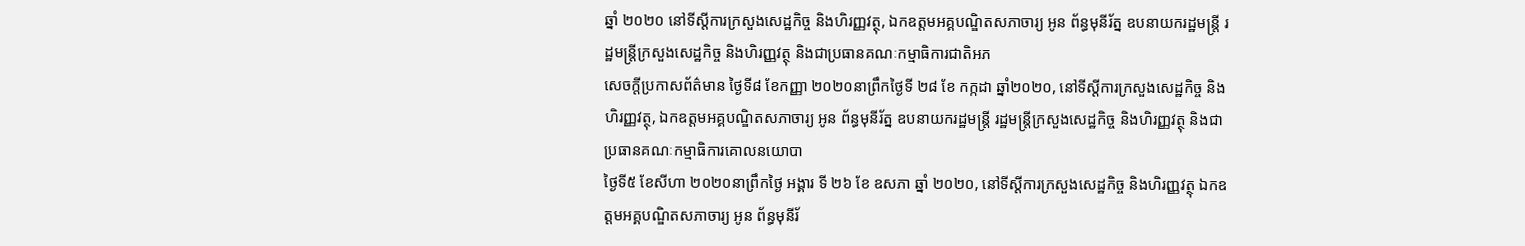ឆ្នាំ ២០២០ នៅទីស្តីការក្រសួងសេដ្ឋកិច្ច និងហិរញ្ញវត្ថុ, ឯកឧត្តមអគ្គបណ្ឌិតសភាចារ្យ អូន ព័ន្ធមុនីរ័ត្ន ឧបនាយករដ្ឋមន្រ្តី រដ្ឋមន្រ្តីក្រសួងសេដ្ឋកិច្ច និងហិរញ្ញវត្ថុ និងជាប្រធានគណៈកម្មាធិការជាតិអភ
សេចក្តីប្រកាសព័ត៌មាន ថ្ងៃទី៨ ខែកញ្ញា ២០២០នាព្រឹកថ្ងៃទី ២៨ ខែ កក្កដា ឆ្នាំ២០២០, នៅទីស្ដីការក្រសួងសេដ្ឋកិច្ច និងហិរញ្ញវត្ថុ, ឯកឧត្តមអគ្គបណ្ឌិតសភាចារ្យ អូន ព័ន្ធមុនីរ័ត្ន ឧបនាយករដ្ឋមន្រ្តី រដ្ឋមន្រ្តីក្រសួងសេដ្ឋកិច្ច និងហិរញ្ញវត្ថុ និងជាប្រធានគណៈកម្មាធិការគោលនយោបា
ថ្ងៃទី៥ ខែសីហា ២០២០នាព្រឹកថ្ងៃ អង្គារ ទី ២៦ ខែ ឧសភា ឆ្នាំ ២០២០, នៅទីស្ដីការក្រសួងសេដ្ឋកិច្ច និងហិរញ្ញវត្ថុ ឯកឧត្តមអគ្គបណ្ឌិតសភាចារ្យ អូន ព័ន្ធមុនីរ័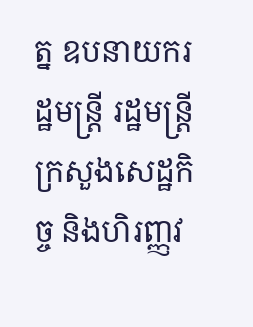ត្ន ឧបនាយករដ្ឋមន្ត្រី រដ្ឋមន្រ្តីក្រសួងសេដ្ឋកិច្ច និងហិរញ្ញវ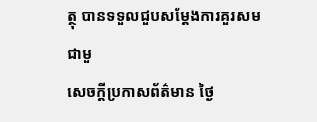ត្ថុ បានទទួលជួបសម្ដែងការគួរសមជាមួ
សេចក្តីប្រកាសព័ត៌មាន ថ្ងៃ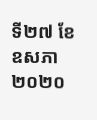ទី២៧ ខែឧសភា ២០២០